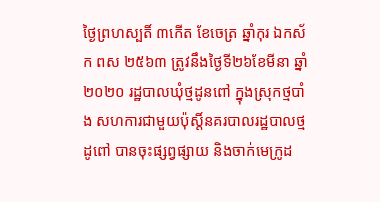ថ្ងៃព្រហស្បតិ៍ ៣កើត ខែចេត្រ ឆ្នាំកុរ ឯកស័ក ពស ២៥៦៣ ត្រូវនឹងថ្ងៃទី២៦ខែមីនា ឆ្នាំ២០២០ រដ្ឋបាលឃុំថ្មដូនពៅ ក្នុងស្រុកថ្មបាំង សហការជាមួយប៉ុស្តិ៍នគរបាលរដ្ឋបាលថ្មដូពៅ បានចុះផ្សព្វផ្សាយ និងចាក់មេក្រូដ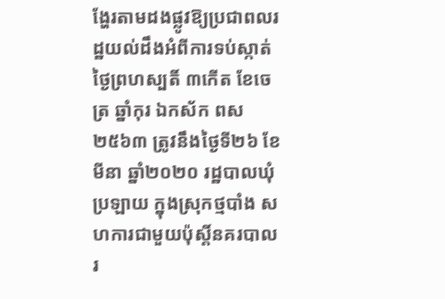ង្ហែរតាមដងផ្លូវឱ្យប្រជាពលរដ្ឋយល់ដឹងអំពីការទប់ស្កាត់
ថ្ងៃព្រហស្បតិ៍ ៣កើត ខែចេត្រ ឆ្នាំកុរ ឯកស័ក ពស ២៥៦៣ ត្រូវនឹងថ្ងៃទី២៦ ខែមីនា ឆ្នាំ២០២០ រដ្ឋបាលឃុំប្រឡាយ ក្នុងស្រុកថ្មបាំង សហការជាមួយប៉ុស្តិ៍នគរបាលរ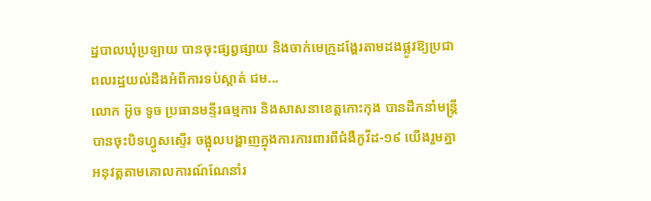ដ្ឋបាលឃុំប្រឡាយ បានចុះផ្សព្វផ្សាយ និងចាក់មេក្រូដង្ហែរតាមដងផ្លូវឱ្យប្រជាពលរដ្ឋយល់ដឹងអំពីការទប់ស្កាត់ ជម...
លោក អ៊ូច ទូច ប្រធានមន្ទីរធម្មការ និងសាសនាខេត្តកោះកុង បានដឹកនាំមន្ត្រីបានចុះបិទហ្វូសស្ទេីរ ចង្អុលបង្ហាញក្នុងការការពារពីជំងឺកូវីដ-១៩ យេីងរួមគ្នាអនុវត្តតាមគោលការណ៍ណែនាំរ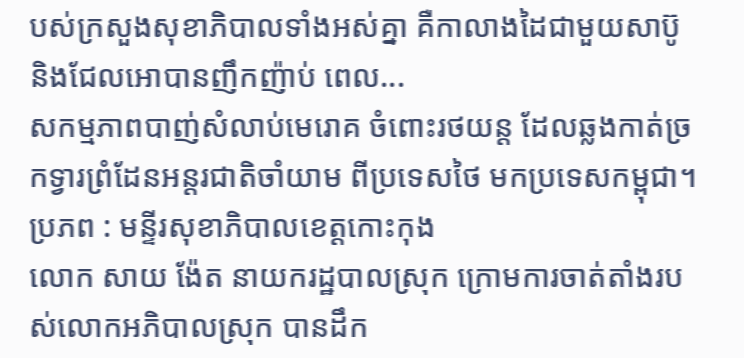បស់ក្រសួងសុខាភិបាលទាំងអស់គ្នា គឺកាលាងដៃជាមួយសាប៊ូ និងជែលអោបានញឹកញ៉ាប់ ពេល...
សកម្មភាពបាញ់សំលាប់មេរោគ ចំពោះរថយន្ត ដែលឆ្លងកាត់ច្រកទ្វារព្រំដែនអន្តរជាតិចាំយាម ពីប្រទេសថៃ មកប្រទេសកម្ពុជា។ ប្រភព : មន្ទីរសុខាភិបាលខេត្តកោះកុង
លោក សាយ ង៉ែត នាយករដ្ឋបាលស្រុក ក្រោមការចាត់តាំងរបស់លោកអភិបាលស្រុក បានដឹក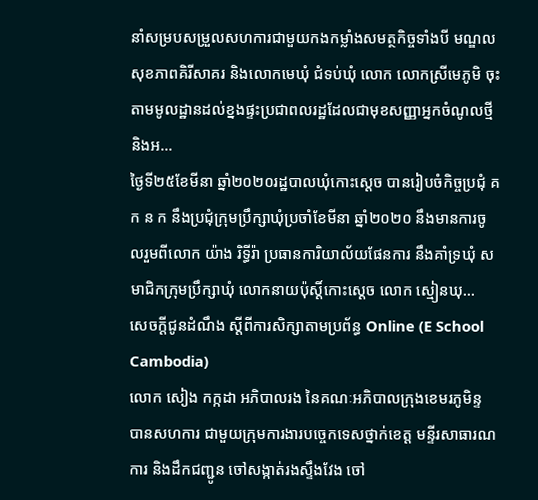នាំសម្របសម្រួលសហការជាមួយកងកម្លាំងសមត្ថកិច្ចទាំងបី មណ្ឌលសុខភាពគិរីសាគរ និងលោកមេឃុំ ជំទប់ឃុំ លោក លោកស្រីមេភូមិ ចុះតាមមូលដ្ឋានដល់ខ្នងផ្ទះប្រជាពលរដ្ឋដែលជាមុខសញ្ញាអ្នកចំណូលថ្មី និងអ...
ថ្ងៃទី២៥ខែមីនា ឆ្នាំ២០២០រដ្ឋបាលឃុំកោះស្ដេច បានរៀបចំកិច្ចប្រជុំ គ ក ន ក នឹងប្រជុំក្រុមប្រឹក្សាឃុំប្រចាំខែមីនា ឆ្នាំ២០២០ នឹងមានការចូលរួមពីលោក យ៉ាង រិទ្ធីរ៉ា ប្រធានការិយាល័យផែនការ នឹងគាំទ្រឃុំ សមាជិកក្រុមប្រឹក្សាឃុំ លោកនាយប៉ុស្ដិ៍កោះស្ដេច លោក ស្មៀនឃុ...
សេចក្តីជូនដំណឹង ស្តីពីការសិក្សាតាមប្រព័ន្ធ Online (E School Cambodia)
លោក សៀង កក្កដា អភិបាលរង នៃគណៈអភិបាលក្រុងខេមរភូមិន្ទ បានសហការ ជាមួយក្រុមការងារបច្ចេកទេសថ្នាក់ខេត្ត មន្ទីរសាធារណការ និងដឹកជញ្ជូន ចៅសង្កាត់រងស្ទឹងវែង ចៅ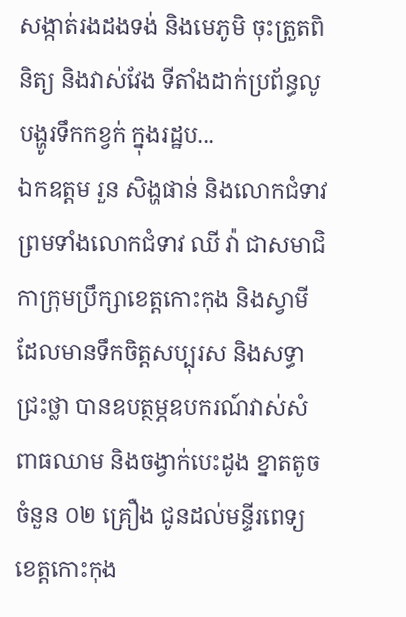សង្កាត់រងដងទង់ និងមេភូមិ ចុះត្រួតពិនិត្យ និងវាស់វែង ទីតាំងដាក់ប្រព័ន្ធលូបង្ហូរទឹកកខ្វក់ ក្នុងរដ្ឋប...
ឯកឧត្តម រួន សិង្ហផាន់ និងលោកជំទាវ ព្រមទាំងលោកជំទាវ ឈី វ៉ា ជាសមាជិកាក្រុមប្រឹក្សាខេត្តកោះកុង និងស្វាមី ដែលមានទឹកចិត្តសប្បុរស និងសទ្ធាជ្រះថ្លា បានឧបត្ថម្ភឧបករណ៍វាស់សំពាធឈាម និងចង្វាក់បេះដូង ខ្នាតតូច ចំនួន ០២ គ្រឿង ជូនដល់មន្ទីរពេទ្យខេត្តកោះកុង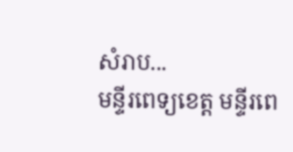សំរាប...
មន្ទីរពេទ្យខេត្ត មន្ទីរពេ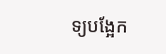ទ្យបង្អែក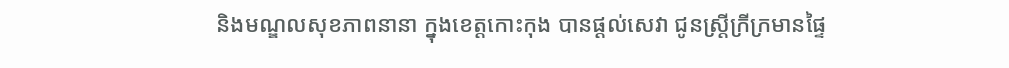និងមណ្ឌលសុខភាពនានា ក្នុងខេត្តកោះកុង បានផ្ដល់សេវា ជូនស្ត្រីក្រីក្រមានផ្ទៃ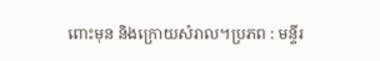ពោះមុន និងក្រោយសំរាល។ប្រភព : មន្ទីរ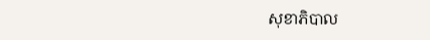សុខាភិបាល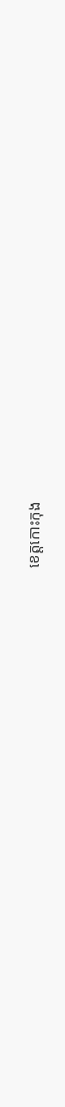ខេត្តកោះកុង